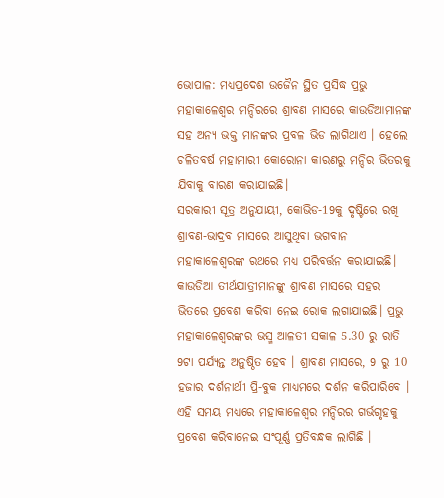ଭୋପାଳ: ମଧ୍ୟପ୍ରଦେଶ ଉଜୈନ ସ୍ଥିତ ପ୍ରସିଦ୍ଧ ପ୍ରଭୁ ମହାକାଳେଶ୍ୱର ମନ୍ଦିରରେ ଶ୍ରାବଣ ମାସରେ କାଉଡିଆମାନଙ୍କ ସହ ଅନ୍ୟ ଭକ୍ତ ମାନଙ୍କର ପ୍ରବଳ ଭିଡ ଲାଗିଥାଏ । ହେଲେ ଚଳିତବର୍ଷ ମହାମାରୀ କୋରୋନା କାରଣରୁ ମନ୍ଦିର ଭିତରକୁ ଯିବାକୁ ବାରଣ କରାଯାଇଛି।
ସରକାରୀ ସୂତ୍ର ଅନୁଯାୟୀ, କୋଭିଡ-19କୁ ଦୃଷ୍ଟିରେ ରଖି ଶ୍ରାବଣ-ଭାଦ୍ରବ ମାସରେ ଆସୁଥିବା ଭଗବାନ ମହାକାଳେଶ୍ୱରଙ୍କ ରଥରେ ମଧ୍ୟ ପରିବର୍ତ୍ତନ କରାଯାଇଛି। କାଉଡିଆ ତୀର୍ଥଯାତ୍ରୀମାନଙ୍କୁ ଶ୍ରାବଣ ମାସରେ ସହର ଭିତରେ ପ୍ରବେଶ କରିବା ନେଇ ରୋକ ଲଗାଯାଇଛି। ପ୍ରଭୁ ମହାକାଳେଶ୍ବରଙ୍କର ଭସ୍ମ ଆଳତୀ ସକାଳ 5.30 ରୁ ରାତି 9ଟା ପର୍ଯ୍ୟନ୍ତ ଅନୁଷ୍ଠିତ ହେବ । ଶ୍ରାବଣ ମାସରେ, 9 ରୁ 10 ହଜାର ଦର୍ଶନାର୍ଥୀ ପ୍ରି-ବୁକ ମାଧ୍ୟମରେ ଦର୍ଶନ କରିପାରିବେ । ଏହି ସମୟ ମଧ୍ୟରେ ମହାକାଳେଶ୍ୱର ମନ୍ଦିରର ଗର୍ଭଗୃହକୁ ପ୍ରବେଶ କରିବାନେଇ ସଂପୂର୍ଣ୍ଣ ପ୍ରତିବନ୍ଧକ ଲାଗିଛି ।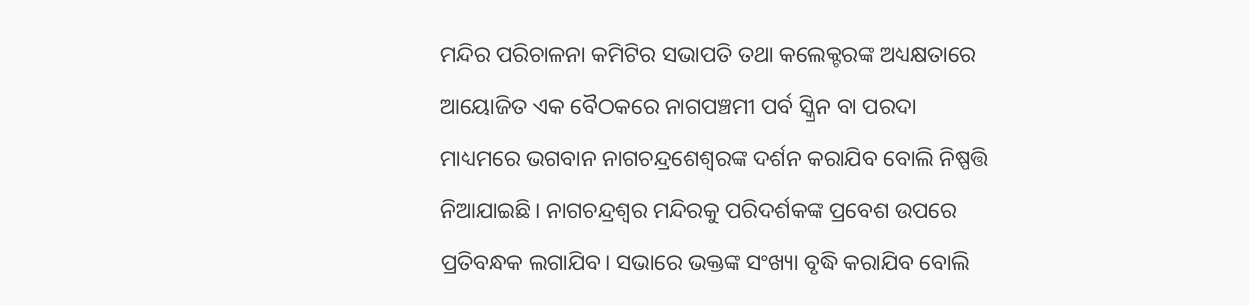ମନ୍ଦିର ପରିଚାଳନା କମିଟିର ସଭାପତି ତଥା କଲେକ୍ଟରଙ୍କ ଅଧ୍ୟକ୍ଷତାରେ ଆୟୋଜିତ ଏକ ବୈଠକରେ ନାଗପଞ୍ଚମୀ ପର୍ବ ସ୍କ୍ରିନ ବା ପରଦା ମାଧ୍ୟମରେ ଭଗବାନ ନାଗଚନ୍ଦ୍ରଶେଶ୍ୱରଙ୍କ ଦର୍ଶନ କରାଯିବ ବୋଲି ନିଷ୍ପତ୍ତି ନିଆଯାଇଛି। ନାଗଚନ୍ଦ୍ରଶ୍ୱର ମନ୍ଦିରକୁ ପରିଦର୍ଶକଙ୍କ ପ୍ରବେଶ ଉପରେ ପ୍ରତିବନ୍ଧକ ଲଗାଯିବ। ସଭାରେ ଭକ୍ତଙ୍କ ସଂଖ୍ୟା ବୃଦ୍ଧି କରାଯିବ ବୋଲି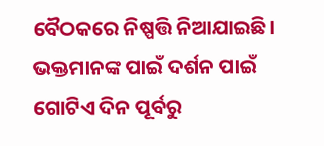ବୈଠକରେ ନିଷ୍ପତ୍ତି ନିଆଯାଇଛି। ଭକ୍ତମାନଙ୍କ ପାଇଁ ଦର୍ଶନ ପାଇଁ ଗୋଟିଏ ଦିନ ପୂର୍ବରୁ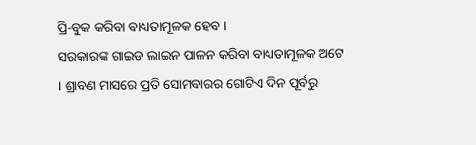ପ୍ରି-ବୁକ କରିବା ବାଧ୍ୟତାମୂଳକ ହେବ ।
ସରକାରଙ୍କ ଗାଇଡ ଲାଇନ ପାଳନ କରିବା ବାଧ୍ୟତାମୂଳକ ଅଟେ । ଶ୍ରାବଣ ମାସରେ ପ୍ରତି ସୋମବାରର ଗୋଟିଏ ଦିନ ପୂର୍ବରୁ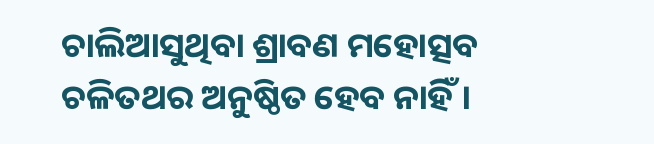ଚାଲିଆସୁଥିବା ଶ୍ରାବଣ ମହୋତ୍ସବ ଚଳିତଥର ଅନୁଷ୍ଠିତ ହେବ ନାହିଁ ।